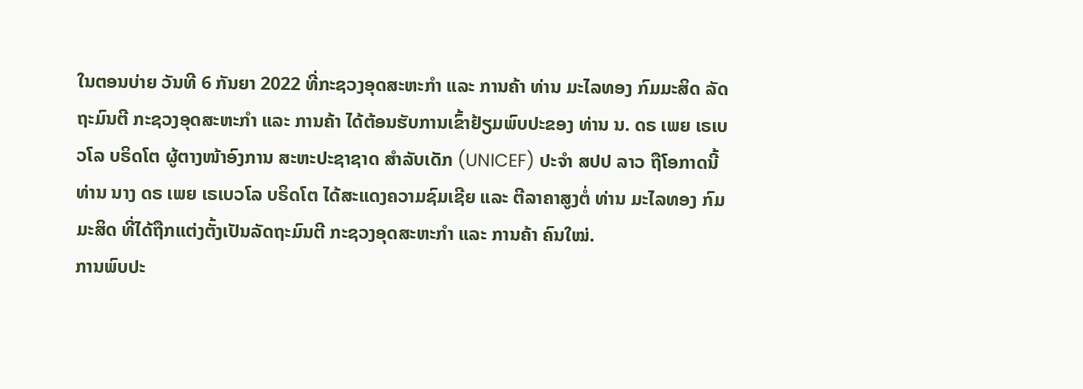ໃນຕອນບ່າຍ ວັນທີ 6 ກັນຍາ 2022 ທີ່ກະຊວງອຸດສະຫະກຳ ແລະ ການຄ້າ ທ່ານ ມະໄລທອງ ກົມມະສິດ ລັດຖະມົນຕີ ກະຊວງອຸດສະຫະກຳ ແລະ ການຄ້າ ໄດ້ຕ້ອນຮັບການເຂົ້າຢ້ຽມພົບປະຂອງ ທ່ານ ນ. ດຣ ເພຍ ເຣເບວໂລ ບຣິດໂຕ ຜູ້ຕາງໜ້າອົງການ ສະຫະປະຊາຊາດ ສຳລັບເດັກ (UNICEF) ປະຈຳ ສປປ ລາວ ຖືໂອກາດນີ້ ທ່ານ ນາງ ດຣ ເພຍ ເຣເບວໂລ ບຣິດໂຕ ໄດ້ສະແດງຄວາມຊົມເຊີຍ ແລະ ຕີລາຄາສູງຕໍ່ ທ່ານ ມະໄລທອງ ກົມມະສິດ ທີ່ໄດ້ຖືກແຕ່ງຕັ້ງເປັນລັດຖະມົນຕີ ກະຊວງອຸດສະຫະກຳ ແລະ ການຄ້າ ຄົນໃໝ່.
ການພົບປະ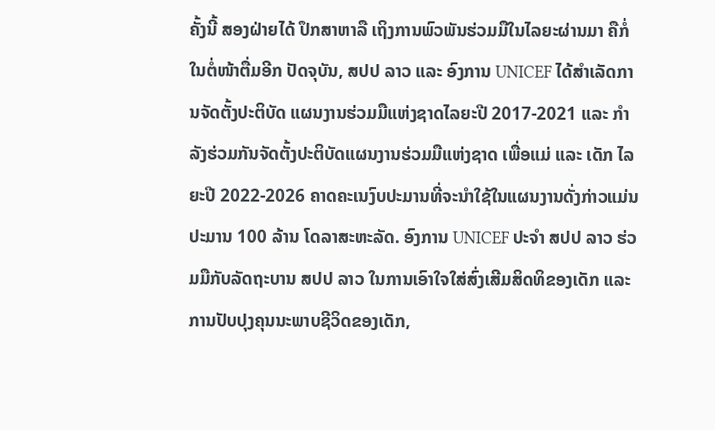ຄັ້ງນີ້ ສອງຝ່າຍໄດ້ ປຶກສາຫາລື ເຖິງການພົວພັນຮ່ວມມືໃນໄລຍະຜ່ານມາ ຄືກໍ່ໃນຕໍ່ໜ້າຕື່ມອີກ ປັດຈຸບັນ, ສປປ ລາວ ແລະ ອົງການ UNICEF ໄດ້ສໍາເລັດການຈັດຕັ້ງປະຕິບັດ ແຜນງານຮ່ວມມືແຫ່ງຊາດໄລຍະປີ 2017-2021 ແລະ ກໍາລັງຮ່ວມກັນຈັດຕັ້ງປະຕິບັດແຜນງານຮ່ວມມືແຫ່ງຊາດ ເພື່ອແມ່ ແລະ ເດັກ ໄລຍະປີ 2022-2026 ຄາດຄະເນງົບປະມານທີ່ຈະນໍາໃຊ້ໃນແຜນງານດັ່ງກ່າວແມ່ນປະມານ 100 ລ້ານ ໂດລາສະຫະລັດ. ອົງການ UNICEF ປະຈໍາ ສປປ ລາວ ຮ່ວມມືກັບລັດຖະບານ ສປປ ລາວ ໃນການເອົາໃຈໃສ່ສົ່ງເສີມສິດທິຂອງເດັກ ແລະ ການປັບປຸງຄຸນນະພາບຊີວິດຂອງເດັກ,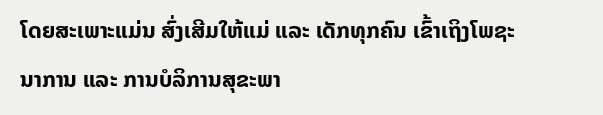ໂດຍສະເພາະແມ່ນ ສົ່ງເສີມໃຫ້ແມ່ ແລະ ເດັກທຸກຄົນ ເຂົ້າເຖິງໂພຊະນາການ ແລະ ການບໍລິການສຸຂະພາ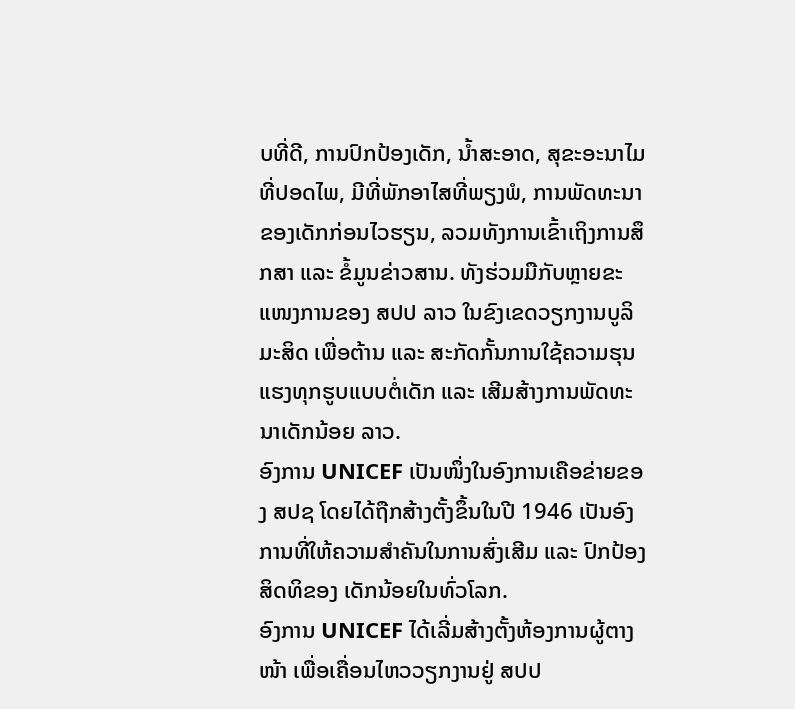ບທີ່ດີ, ການປົກປ້ອງເດັກ, ນ້ຳສະອາດ, ສຸຂະອະນາໄມທີ່ປອດໄພ, ມີທີ່ພັກອາໄສທີ່ພຽງພໍ, ການພັດທະນາຂອງເດັກກ່ອນໄວຮຽນ, ລວມທັງການເຂົ້າເຖິງການສຶກສາ ແລະ ຂໍ້ມູນຂ່າວສານ. ທັງຮ່ວມມືກັບຫຼາຍຂະແໜງການຂອງ ສປປ ລາວ ໃນຂົງເຂດວຽກງານບູລິມະສິດ ເພື່ອຕ້ານ ແລະ ສະກັດກັ້ນການໃຊ້ຄວາມຮຸນແຮງທຸກຮູບແບບຕໍ່ເດັກ ແລະ ເສີມສ້າງການພັດທະນາເດັກນ້ອຍ ລາວ.
ອົງການ UNICEF ເປັນໜຶ່ງໃນອົງການເຄືອຂ່າຍຂອງ ສປຊ ໂດຍໄດ້ຖືກສ້າງຕັ້ງຂຶ້ນໃນປີ 1946 ເປັນອົງການທີ່ໃຫ້ຄວາມສໍາຄັນໃນການສົ່ງເສີມ ແລະ ປົກປ້ອງສິດທິຂອງ ເດັກນ້ອຍໃນທົ່ວໂລກ.
ອົງການ UNICEF ໄດ້ເລີ່ມສ້າງຕັ້ງຫ້ອງການຜູ້ຕາງໜ້າ ເພື່ອເຄື່ອນໄຫວວຽກງານຢູ່ ສປປ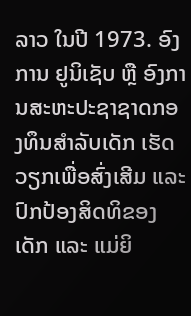ລາວ ໃນປີ 1973. ອົງການ ຢູນິເຊັບ ຫຼື ອົງການສະຫະປະຊາຊາດກອງທຶນສໍາລັບເດັກ ເຮັດວຽກເພື່ອສົ່ງເສີມ ແລະ ປົກປ້ອງສິດທິຂອງເດັກ ແລະ ແມ່ຍິ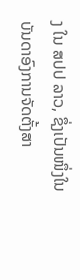ງ ໃນ ສປປ ລາວ, ຊຶ່ງເປັນໜຶ່ງໃນບັນດາອົງການຈັດຕັ້ງສາ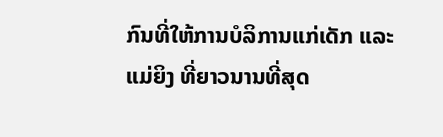ກົນທີ່ໃຫ້ການບໍລິການແກ່ເດັກ ແລະ ແມ່ຍິງ ທີ່ຍາວນານທີ່ສຸດ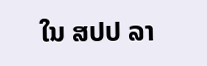ໃນ ສປປ ລາ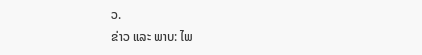ວ.
ຂ່າວ ແລະ ພາບ: ໄພ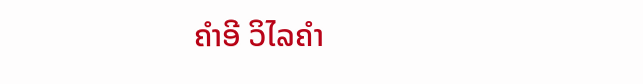ຄຳອີ ວິໄລຄຳ